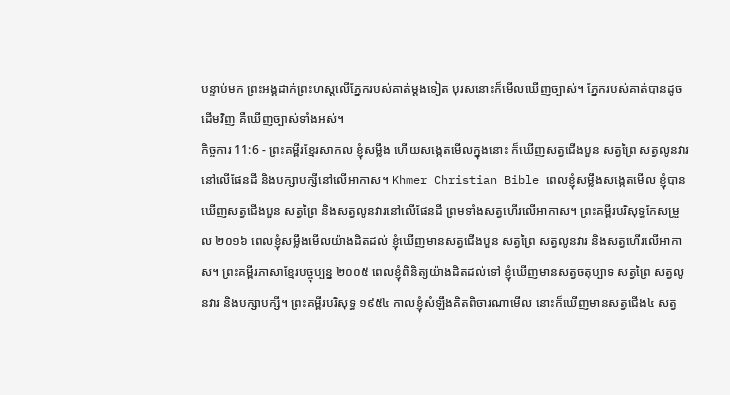បន្ទាប់មក ព្រះអង្គដាក់ព្រះហស្តលើភ្នែករបស់គាត់ម្ដងទៀត បុរសនោះក៏មើលឃើញច្បាស់។ ភ្នែករបស់គាត់បានដូចដើមវិញ គឺឃើញច្បាស់ទាំងអស់។
កិច្ចការ 11:6 - ព្រះគម្ពីរខ្មែរសាកល ខ្ញុំសម្លឹង ហើយសង្កេតមើលក្នុងនោះ ក៏ឃើញសត្វជើងបួន សត្វព្រៃ សត្វលូនវារនៅលើផែនដី និងបក្សាបក្សីនៅលើអាកាស។ Khmer Christian Bible ពេលខ្ញុំសម្លឹងសង្កេតមើល ខ្ញុំបានឃើញសត្វជើងបួន សត្វព្រៃ និងសត្វលូនវារនៅលើផែនដី ព្រមទាំងសត្វហើរលើអាកាស។ ព្រះគម្ពីរបរិសុទ្ធកែសម្រួល ២០១៦ ពេលខ្ញុំសម្លឹងមើលយ៉ាងដិតដល់ ខ្ញុំឃើញមានសត្វជើងបួន សត្វព្រៃ សត្វលូនវារ និងសត្វហើរលើអាកាស។ ព្រះគម្ពីរភាសាខ្មែរបច្ចុប្បន្ន ២០០៥ ពេលខ្ញុំពិនិត្យយ៉ាងដិតដល់ទៅ ខ្ញុំឃើញមានសត្វចតុប្បាទ សត្វព្រៃ សត្វលូនវារ និងបក្សាបក្សី។ ព្រះគម្ពីរបរិសុទ្ធ ១៩៥៤ កាលខ្ញុំសំឡឹងគិតពិចារណាមើល នោះក៏ឃើញមានសត្វជើង៤ សត្វ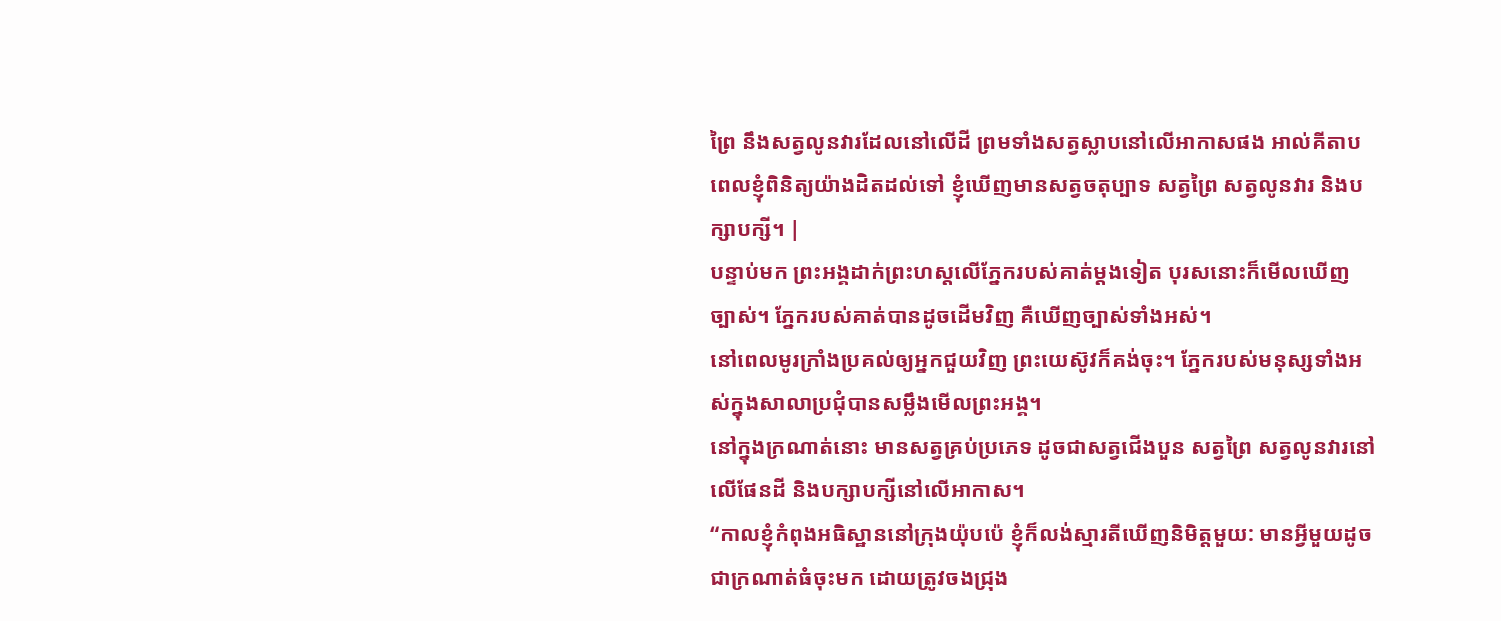ព្រៃ នឹងសត្វលូនវារដែលនៅលើដី ព្រមទាំងសត្វស្លាបនៅលើអាកាសផង អាល់គីតាប ពេលខ្ញុំពិនិត្យយ៉ាងដិតដល់ទៅ ខ្ញុំឃើញមានសត្វចតុប្បាទ សត្វព្រៃ សត្វលូនវារ និងបក្សាបក្សី។ |
បន្ទាប់មក ព្រះអង្គដាក់ព្រះហស្តលើភ្នែករបស់គាត់ម្ដងទៀត បុរសនោះក៏មើលឃើញច្បាស់។ ភ្នែករបស់គាត់បានដូចដើមវិញ គឺឃើញច្បាស់ទាំងអស់។
នៅពេលមូរក្រាំងប្រគល់ឲ្យអ្នកជួយវិញ ព្រះយេស៊ូវក៏គង់ចុះ។ ភ្នែករបស់មនុស្សទាំងអស់ក្នុងសាលាប្រជុំបានសម្លឹងមើលព្រះអង្គ។
នៅក្នុងក្រណាត់នោះ មានសត្វគ្រប់ប្រភេទ ដូចជាសត្វជើងបួន សត្វព្រៃ សត្វលូនវារនៅលើផែនដី និងបក្សាបក្សីនៅលើអាកាស។
“កាលខ្ញុំកំពុងអធិស្ឋាននៅក្រុងយ៉ុបប៉េ ខ្ញុំក៏លង់ស្មារតីឃើញនិមិត្តមួយ: មានអ្វីមួយដូចជាក្រណាត់ធំចុះមក ដោយត្រូវចងជ្រុង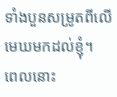ទាំងបួនសម្រូតពីលើមេឃមកដល់ខ្ញុំ។
ពេលនោះ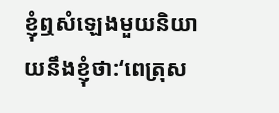ខ្ញុំឮសំឡេងមួយនិយាយនឹងខ្ញុំថា:‘ពេត្រុស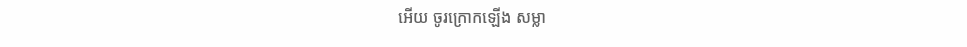អើយ ចូរក្រោកឡើង សម្លា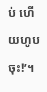ប់ ហើយហូបចុះ!’។